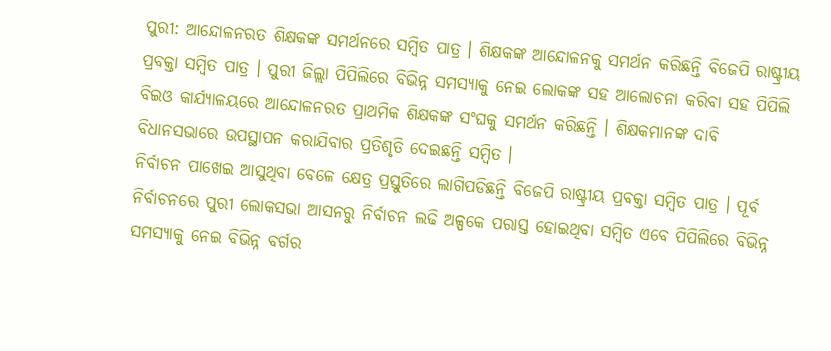ପୁରୀ: ଆନ୍ଦୋଳନରତ ଶିକ୍ଷକଙ୍କ ସମର୍ଥନରେ ସମ୍ବିତ ପାତ୍ର । ଶିକ୍ଷକଙ୍କ ଆନ୍ଦୋଳନକୁ ସମର୍ଥନ କରିଛନ୍ତି ବିଜେପି ରାଷ୍ଟ୍ରୀୟ ପ୍ରବକ୍ତା ସମ୍ବିତ ପାତ୍ର । ପୁରୀ ଜିଲ୍ଲା ପିପିଲିରେ ବିଭିନ୍ନ ସମସ୍ୟାକୁ ନେଇ ଲୋକଙ୍କ ସହ ଆଲୋଚନା କରିବା ସହ ପିପିଲି ବିଇଓ କାର୍ଯ୍ୟାଳୟରେ ଆନ୍ଦୋଳନରତ ପ୍ରାଥମିକ ଶିକ୍ଷକଙ୍କ ସଂଘକୁ ସମର୍ଥନ କରିଛନ୍ତି । ଶିକ୍ଷକମାନଙ୍କ ଦାବି ବିଧାନସଭାରେ ଉପସ୍ଥାପନ କରାଯିବାର ପ୍ରତିଶୃତି ଦେଇଛନ୍ତି ସମ୍ବିତ ।
ନିର୍ବାଚନ ପାଖେଇ ଆସୁଥିବା ବେଳେ କ୍ଷେତ୍ର ପ୍ରସ୍ତୁତିରେ ଲାଗିପଡିଛନ୍ତି ବିଜେପି ରାଷ୍ଟ୍ରୀୟ ପ୍ରବକ୍ତା ସମ୍ବିତ ପାତ୍ର । ପୂର୍ବ ନିର୍ବାଚନରେ ପୁରୀ ଲୋକସଭା ଆସନରୁ ନିର୍ବାଚନ ଲଢି ଅଳ୍ପକେ ପରାସ୍ତ ହୋଇଥିବା ସମ୍ବିତ ଏବେ ପିପିଲିରେ ବିଭିନ୍ନ ସମସ୍ୟାକୁ ନେଇ ବିଭିନ୍ନ ବର୍ଗର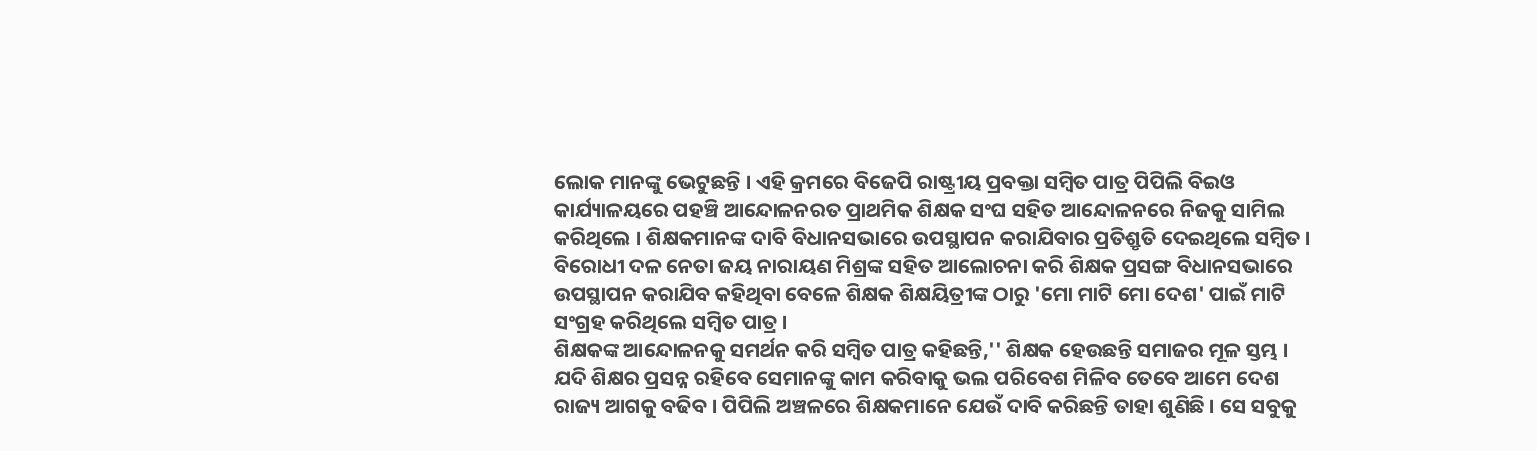ଲୋକ ମାନଙ୍କୁ ଭେଟୁଛନ୍ତି । ଏହି କ୍ରମରେ ବିଜେପି ରାଷ୍ଟ୍ରୀୟ ପ୍ରବକ୍ତା ସମ୍ବିତ ପାତ୍ର ପିପିଲି ବିଇଓ କାର୍ଯ୍ୟାଳୟରେ ପହଞ୍ଚି ଆନ୍ଦୋଳନରତ ପ୍ରାଥମିକ ଶିକ୍ଷକ ସଂଘ ସହିତ ଆନ୍ଦୋଳନରେ ନିଜକୁ ସାମିଲ କରିଥିଲେ । ଶିକ୍ଷକମାନଙ୍କ ଦାବି ବିଧାନସଭାରେ ଉପସ୍ଥାପନ କରାଯିବାର ପ୍ରତିଶ୍ରୃତି ଦେଇଥିଲେ ସମ୍ବିତ । ବିରୋଧୀ ଦଳ ନେତା ଜୟ ନାରାୟଣ ମିଶ୍ରଙ୍କ ସହିତ ଆଲୋଚନା କରି ଶିକ୍ଷକ ପ୍ରସଙ୍ଗ ବିଧାନସଭାରେ ଉପସ୍ଥାପନ କରାଯିବ କହିଥିବା ବେଳେ ଶିକ୍ଷକ ଶିକ୍ଷୟିତ୍ରୀଙ୍କ ଠାରୁ 'ମୋ ମାଟି ମୋ ଦେଶ' ପାଇଁ ମାଟି ସଂଗ୍ରହ କରିଥିଲେ ସମ୍ବିତ ପାତ୍ର ।
ଶିକ୍ଷକଙ୍କ ଆନ୍ଦୋଳନକୁ ସମର୍ଥନ କରି ସମ୍ବିତ ପାତ୍ର କହିଛନ୍ତି,'' ଶିକ୍ଷକ ହେଉଛନ୍ତି ସମାଜର ମୂଳ ସ୍ତମ୍ଭ । ଯଦି ଶିକ୍ଷର ପ୍ରସନ୍ନ ରହିବେ ସେମାନଙ୍କୁ କାମ କରିବାକୁ ଭଲ ପରିବେଶ ମିଳିବ ତେବେ ଆମେ ଦେଶ ରାଜ୍ୟ ଆଗକୁ ବଢିବ । ପିପିଲି ଅଞ୍ଚଳରେ ଶିକ୍ଷକମାନେ ଯେଉଁ ଦାବି କରିଛନ୍ତି ତାହା ଶୁଣିଛି । ସେ ସବୁକୁ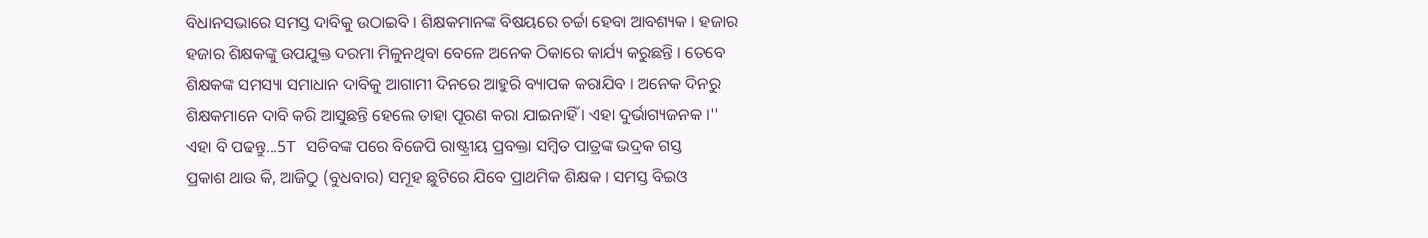ବିଧାନସଭାରେ ସମସ୍ତ ଦାବିକୁ ଉଠାଇବି । ଶିକ୍ଷକମାନଙ୍କ ବିଷୟରେ ଚର୍ଚ୍ଚା ହେବା ଆବଶ୍ୟକ । ହଜାର ହଜାର ଶିକ୍ଷକଙ୍କୁ ଉପଯୁକ୍ତ ଦରମା ମିଳୁନଥିବା ବେଳେ ଅନେକ ଠିକାରେ କାର୍ଯ୍ୟ କରୁଛନ୍ତି । ତେବେ ଶିକ୍ଷକଙ୍କ ସମସ୍ୟା ସମାଧାନ ଦାବିକୁ ଆଗାମୀ ଦିନରେ ଆହୁରି ବ୍ୟାପକ କରାଯିବ । ଅନେକ ଦିନରୁ ଶିକ୍ଷକମାନେ ଦାବି କରି ଆସୁଛନ୍ତି ହେଲେ ତାହା ପୂରଣ କରା ଯାଇନାହିଁ । ଏହା ଦୁର୍ଭାଗ୍ୟଜନକ ।''
ଏହା ବି ପଢନ୍ତୁ...5T ସଚିବଙ୍କ ପରେ ବିଜେପି ରାଷ୍ଟ୍ରୀୟ ପ୍ରବକ୍ତା ସମ୍ବିତ ପାତ୍ରଙ୍କ ଭଦ୍ରକ ଗସ୍ତ
ପ୍ରକାଶ ଥାଉ କି, ଆଜିଠୁ (ବୁଧବାର) ସମୂହ ଛୁଟିରେ ଯିବେ ପ୍ରାଥମିକ ଶିକ୍ଷକ । ସମସ୍ତ ବିଇଓ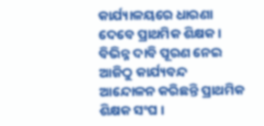କାର୍ଯ୍ୟାଳୟରେ ଧାରଣା ଦେବେ ପ୍ରାଥମିକ ଶିକ୍ଷକ । ବିଭିନ୍ନ ଦାବି ପୂରଣ ନେଇ ଆଜିଠୁ କାର୍ଯ୍ୟବନ୍ଦ ଆନ୍ଦୋଳନ କରିଛନ୍ତି ପ୍ରାଥମିକ ଶିକ୍ଷକ ସଂଘ ।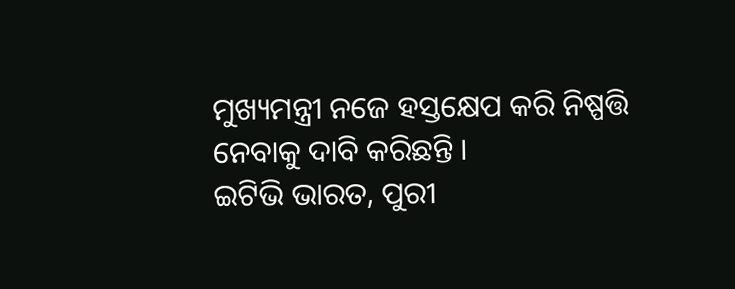ମୁଖ୍ୟମନ୍ତ୍ରୀ ନଜେ ହସ୍ତକ୍ଷେପ କରି ନିଷ୍ପତ୍ତି ନେବାକୁ ଦାବି କରିଛନ୍ତି ।
ଇଟିଭି ଭାରତ, ପୁରୀ